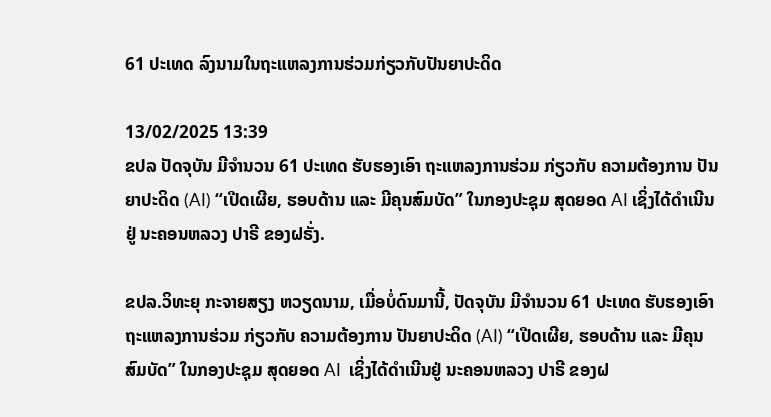61 ປະເທດ ລົງນາມໃນຖະແຫລງການຮ່ວມກ່ຽວກັບປັນຍາປະດິດ

13/02/2025 13:39
ຂປລ ປັດຈຸບັນ ມີຈຳນວນ 61 ປະເທດ ຮັບຮອງເອົາ ຖະແຫລງການຮ່ວມ ກ່ຽວກັບ ຄວາມຕ້ອງການ ປັນຍາປະດິດ (AI) “ເປີດເຜີຍ, ຮອບດ້ານ ແລະ ມີຄຸນສົມບັດ” ໃນກອງປະຊຸມ ສຸດຍອດ AI ເຊິ່ງໄດ້ດຳເນີນຢູ່ ນະຄອນຫລວງ ປາຣີ ຂອງຝຣັ່ງ.

ຂປລ.ວິທະຍຸ ກະຈາຍສຽງ ຫວຽດນາມ, ເມື່ອບໍ່ດົນມານີ້, ປັດຈຸບັນ ມີຈຳນວນ 61 ປະເທດ ຮັບຮອງເອົາ ຖະແຫລງການຮ່ວມ ກ່ຽວກັບ ຄວາມຕ້ອງການ ປັນຍາປະດິດ (AI) “ເປີດເຜີຍ, ຮອບດ້ານ ແລະ ມີຄຸນສົມບັດ” ໃນກອງປະຊຸມ ສຸດຍອດ AI  ເຊິ່ງໄດ້ດຳເນີນຢູ່ ນະຄອນຫລວງ ປາຣີ ຂອງຝ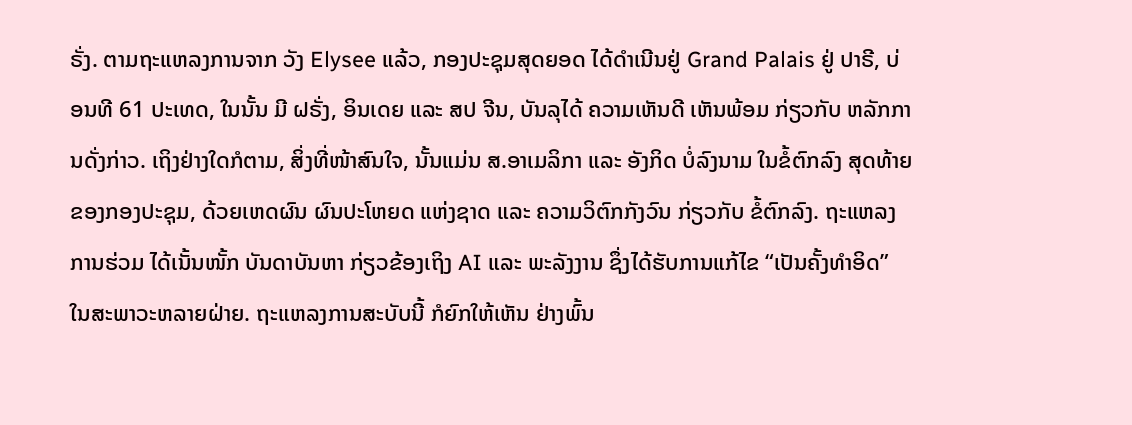ຣັ່ງ. ຕາມຖະແຫລງການຈາກ ວັງ Elysee ແລ້ວ, ກອງປະຊຸມສຸດຍອດ ໄດ້ດຳເນີນຢູ່ Grand Palais ຢູ່ ປາຣີ, ບ່ອນທີ 61 ປະເທດ, ໃນນັ້ນ ມີ ຝຣັ່ງ, ອິນເດຍ ແລະ ສປ ຈີນ, ບັນລຸໄດ້ ຄວາມເຫັນດີ ເຫັນພ້ອມ ກ່ຽວກັບ ຫລັກການດັ່ງກ່າວ. ເຖິງຢ່າງໃດກໍຕາມ, ສິ່ງທີ່ໜ້າສົນໃຈ, ນັ້ນແມ່ນ ສ.ອາເມລິກາ ແລະ ອັງກິດ ບໍ່ລົງນາມ ໃນຂໍ້ຕົກລົງ ສຸດທ້າຍ ຂອງກອງປະຊຸມ, ດ້ວຍເຫດຜົນ ຜົນປະໂຫຍດ ແຫ່ງຊາດ ແລະ ຄວາມວິຕົກກັງວົນ ກ່ຽວກັບ ຂໍ້ຕົກລົງ. ຖະແຫລງການຮ່ວມ ໄດ້ເນັ້ນໜັ້ກ ບັນດາບັນຫາ ກ່ຽວຂ້ອງເຖິງ AI ແລະ ພະລັງງານ ຊຶ່ງໄດ້ຮັບການແກ້ໄຂ “ເປັນຄັ້ງທຳອິດ” ໃນສະພາວະຫລາຍຝ່າຍ. ຖະແຫລງການສະບັບນີ້ ກໍຍົກໃຫ້ເຫັນ ຢ່າງພົ້ນ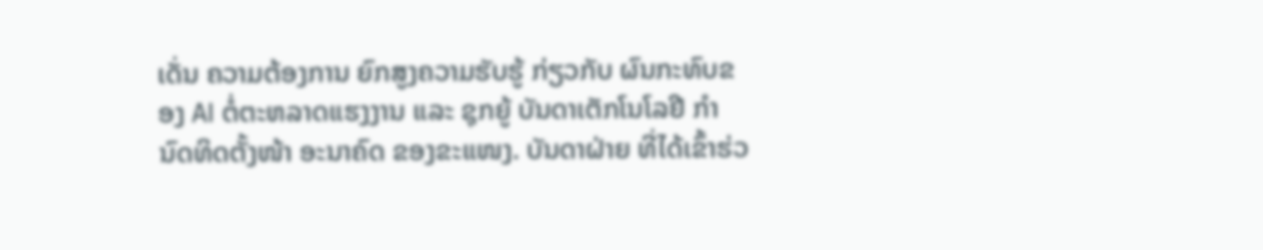ເດັ່ນ ຄວາມຕ້ອງການ ຍົກສູງຄວາມຮັບຮູ້ ກ່ຽວກັບ ຜົນກະທົບຂອງ AI ຕໍ່ຕະຫລາດແຮງງານ ແລະ ຊຸກຍູ້ ບັນດາເຕັກໂນໂລຢີ ກຳນົດທິດຕັ້ງໜ້າ ອະນາຄົດ ຂອງຂະແໜງ. ບັນດາຝ່າຍ ທີ່ໄດ້ເຂົ້າຮ່ວ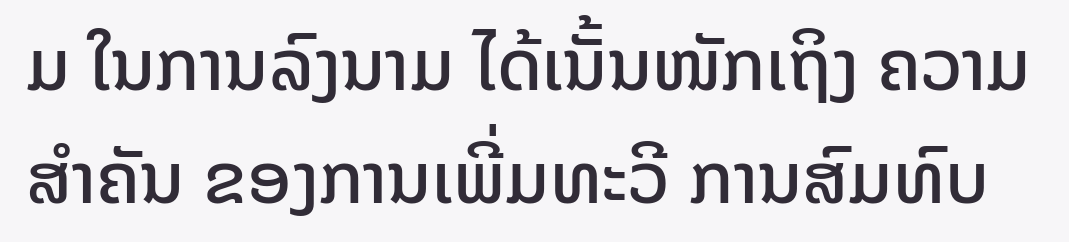ມ ໃນການລົງນາມ ໄດ້ເນັ້ນໜັກເຖິງ ຄວາມສຳຄັນ ຂອງການເພີ່ມທະວີ ການສົມທົບ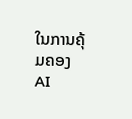ໃນການຄຸ້ມຄອງ AI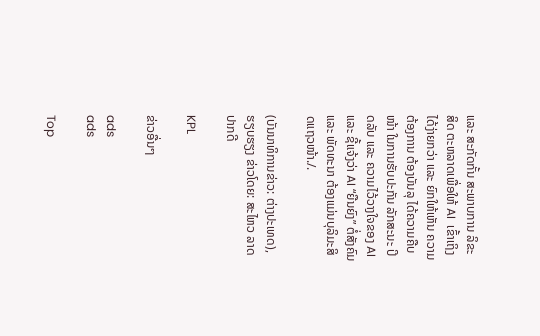ແລະ ສະກັດກັ້ນ ສະພາບການ ລິຂະສິດ ຕະຫລາດເພື່ອໃຫ້ AI  ເຂົ້າເຖິງໄດ້ງ່າຍກວ່າ ແລະ ຍົກໃຫ້ເຫັນ ຄວາມຕ້ອງການ ຕ້ອງບັນລຸ ໄດ້ຄວາມຄືບໜ້າ ໃນການຮັບປະກັນ ລັກສະນະ ປິດລັບ ແລະ ຄວາມໄວ້ວາງໃຈຂອງ AI ແລະ ຊີ້ແຈ້ງວ່າ AI “ຍືນຍົງ” ຕໍ່ສັງຄົມ ແລະ ພັດທະນາ ຕ້ອງແມ່ນບຸລິມະສິດແຖວໜ້າ./.

(ບັນນາທິການຂ່າວ: ຕ່າງປະເທດ), ຮຽບຮຽງ ຂ່າວໂດຍ: ສະໄຫວ ລາດປາກດີ

KPL

ຂ່າວອື່ນໆ

ads
ads

Top